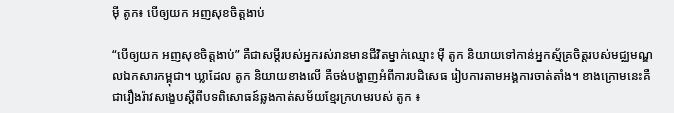ម៉ី តូក៖ បើឲ្យយក អញសុខចិត្តងាប់

“បើឲ្យយក អញសុខចិត្តងាប់” គឺជាសម្ដីរបស់អ្នករស់រានមានជីវិតម្នាក់ឈ្មោះ ម៉ី តូក និយាយទៅកាន់អ្នកស្ម័គ្រចិត្តរបស់មជ្ឈមណ្ឌលឯកសារកម្ពុជា។ ឃ្លាដែល តូក និយាយខាងលើ គឺចង់បង្ហាញអំពីការបដិសេធ រៀបការតាមអង្គការចាត់តាំង។ ខាងក្រោមនេះគឺជារឿងរ៉ាវសង្ខេបស្តីពីបទពិសោធន៍ឆ្លងកាត់សម័យខ្មែរក្រហមរបស់ តូក ៖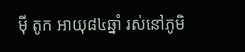ម៉ី តូក អាយុ៨៤ឆ្នាំ រស់នៅភូមិ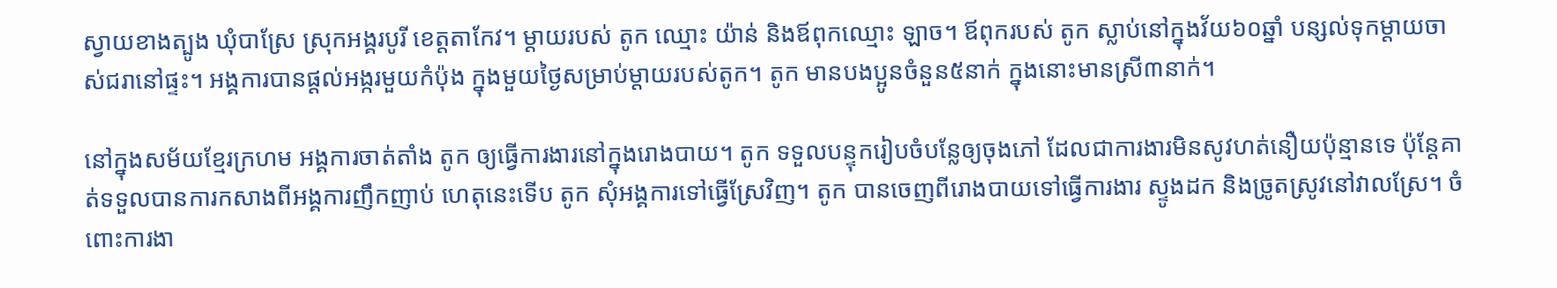ស្វាយខាងត្បូង ឃុំបាស្រែ ស្រុកអង្គរបូរី ខេត្តតាកែវ។ ម្ដាយរបស់ តូក ឈ្មោះ យ៉ាន់ និងឪពុកឈ្មោះ ឡាច។ ឪពុករបស់ តូក ស្លាប់នៅក្នុងវ័យ៦០ឆ្នាំ បន្សល់ទុកម្ដាយចាស់ជរានៅផ្ទះ។ អង្គការបានផ្ដល់អង្ករមួយកំប៉ុង ក្នុងមួយថ្ងៃសម្រាប់ម្ដាយរបស់តូក។ តូក មានបងប្អូនចំនួន៥នាក់ ក្នុងនោះមានស្រី៣នាក់។

នៅក្នុងសម័យខ្មែរក្រហម អង្គការចាត់តាំង តូក ឲ្យធ្វើការងារនៅក្នុងរោងបាយ។ តូក ទទួលបន្ទុករៀបចំបន្លែឲ្យចុងភៅ ដែលជាការងារមិនសូវហត់នឿយប៉ុន្មានទេ ប៉ុន្តែគាត់ទទួលបានការកសាងពីអង្គការញឹកញាប់ ហេតុនេះទើប តូក សុំអង្គការទៅធ្វើស្រែវិញ។ តូក បានចេញពីរោងបាយទៅធ្វើការងារ ស្ទូងដក និងច្រូតស្រូវនៅវាលស្រែ។ ចំពោះការងា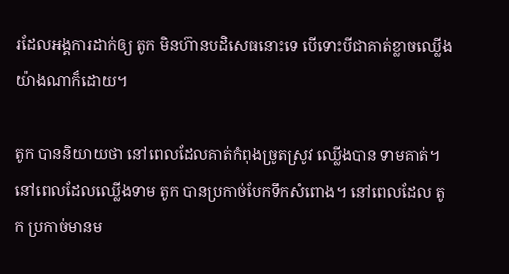រដែលអង្គការដាក់ឲ្យ តូក មិនហ៊ានបដិសេធនោះទេ បើទោះបីជាគាត់ខ្លាចឈ្លើងយ៉ាងណាក៏ដោយ។

តូក បាននិយាយថា នៅពេលដែលគាត់កំពុងច្រូតស្រូវ ឈ្លើងបាន ទាមគាត់។ នៅពេលដែលឈ្លើងទាម តូក បានប្រកាច់បែកទឹកសំពោង។ នៅពេលដែល តូក ប្រកាច់មានម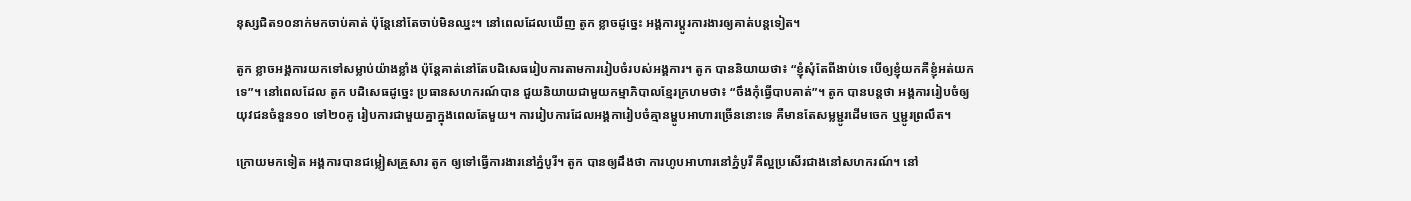នុស្សជិត១០នាក់មកចាប់គាត់ ប៉ុន្តែនៅតែចាប់មិនឈ្នះ។ នៅពេលដែលឃើញ តូក ខ្លាចដូច្នេះ អង្គការប្ដូរការងារឲ្យគាត់បន្តទៀត។

តូក ខ្លាចអង្គការយកទៅសម្លាប់យ៉ាងខ្លាំង ប៉ុន្តែគាត់នៅតែបដិសេធរៀបការតាមការរៀបចំរបស់អង្គការ។ តូក បាននិយាយថា៖ “ខ្ញុំសុំតែពីងាប់ទេ បើឲ្យខ្ញុំយកគឺខ្ញុំអត់យកទេ”។ នៅពេលដែល តូក បដិសេធដូច្នេះ ប្រធានសហករណ៍បាន ជួយនិយាយជាមួយកម្មាភិបាលខ្មែរក្រហមថា៖ “ចឹងកុំធ្វើបាបគាត់”។ តូក បានបន្តថា អង្គការរៀបចំឲ្យយុវជនចំនួន១០ ទៅ២០គូ រៀបការជាមួយគ្នាក្នុងពេលតែមួយ។ ការរៀបការដែលអង្គការៀបចំគ្មានម្ហូបអាហារច្រើននោះទេ គឺមានតែសម្លម្ជូរដើមចេក ឬម្ជូរព្រលឹត។

ក្រោយមកទៀត អង្គការបានជម្លៀសគ្រួសារ តូក ឲ្យទៅធ្វើការងារនៅភ្នំបូរី។ តូក បានឲ្យដឹងថា ការហូបអាហារនៅភ្នំបូរី គឺល្អប្រសើរជាងនៅសហករណ៍។ នៅ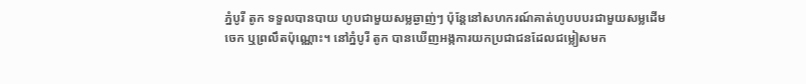ភ្នំបូរី តូក ទទួលបានបាយ ហូបជាមួយសម្លឆ្ងាញ់ៗ ប៉ុន្តែនៅសហករណ៍គាត់ហូបបបរជាមួយសម្លដើមចេក ឬព្រលឹតប៉ុណ្ណោះ។ នៅភ្នំបូរី តូក បានឃើញអង្កការយកប្រជាជនដែលជម្លៀសមក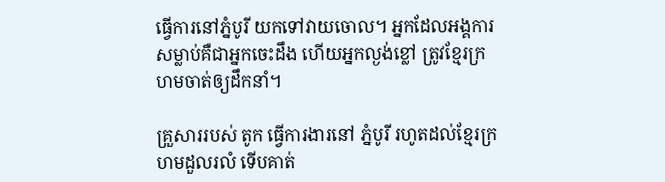ធ្វើការនៅភ្នំបូរី យកទៅវាយចោល។ អ្នកដែលអង្គការសម្លាប់គឺជាអ្នកចេះដឹង ហើយអ្នកល្ងង់ខ្លៅ ត្រូវខ្មែរក្រហមចាត់ឲ្យដឹកនាំ។

គ្រួសាររបស់ តូក ធ្វើការងារនៅ ភ្នំបូរី រហូតដល់ខ្មែរក្រហមដួលរលំ ទើបគាត់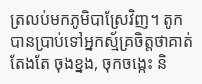ត្រលប់មកភូមិបាស្រែវិញ។ តូក បានប្រាប់ទៅអ្នកស្ម័គ្រចិត្តថាគាត់តែងតែ ចុងខ្នង, ចុកចង្កេះ និ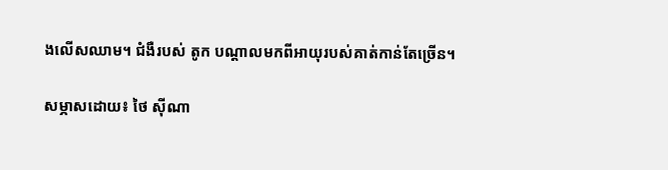ងលើសឈាម។ ជំងឺរបស់ តូក បណ្ដាលមកពីអាយុរបស់គាត់កាន់តែច្រើន។

សម្ភាសដោយ៖ ថៃ ស៊ីណា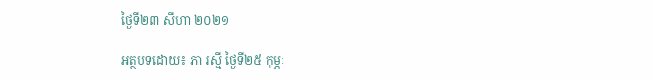ថ្ងៃទី២៣ សីហា ២០២១

អត្ថបទដោយ៖ ភា រស្មី ថ្ងៃទី២៥ កុម្ភៈ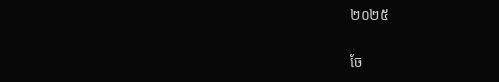២០២៥

ចែ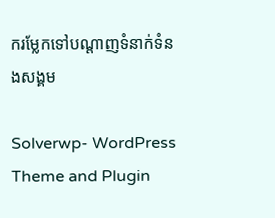ករម្លែកទៅបណ្តាញទំនាក់ទំនងសង្គម

Solverwp- WordPress Theme and Plugin